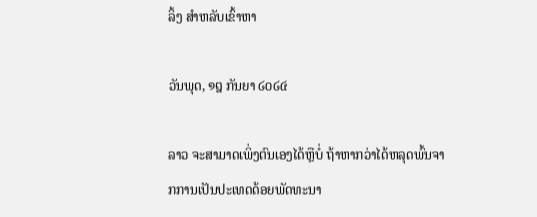ລິ້ງ ສຳຫລັບເຂົ້າຫາ

ວັນພຸດ, ໑໘ ກັນຍາ ໒໐໒໔

ລາວ ຈະສາມາດເພິ່ງຕົນເອງໄດ້ຫຼືບໍ່ ຖ້າຫາກວ່າໄດ້ຫລຸດພົ້ນຈາກການເປັນປະເທດດ້ອຍພັດທະນາ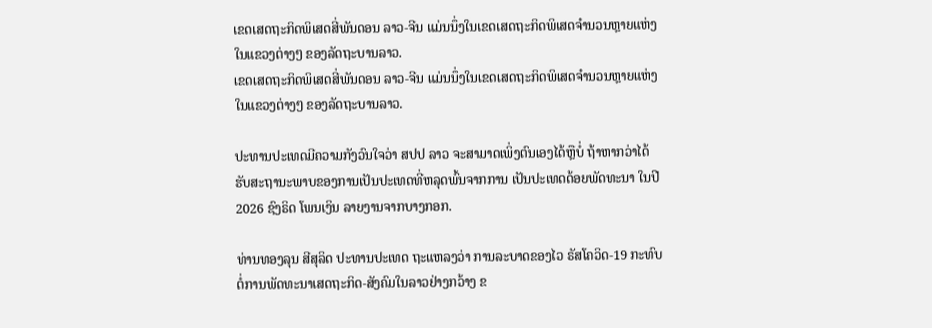ເຂດເສດຖະກິດພິເສດສີ່ພັນດອນ ລາວ-ຈີນ ແມ່ນນຶ່ງໃນເຂດເສດຖະກິດພິເສດຈຳນວນຫຼາຍແຫ່ງ ໃນແຂວງຕ່າງໆ ຂອງລັດຖະບານລາວ.
ເຂດເສດຖະກິດພິເສດສີ່ພັນດອນ ລາວ-ຈີນ ແມ່ນນຶ່ງໃນເຂດເສດຖະກິດພິເສດຈຳນວນຫຼາຍແຫ່ງ ໃນແຂວງຕ່າງໆ ຂອງລັດຖະບານລາວ.

ປະທານປະເທດມີຄວາມກັງວົນໃຈວ່າ ສປປ ລາວ ຈະສາມາດເພິ່ງຕົນເອງໄດ້ຫຼືບໍ່ ຖ້າຫາກວ່າໄດ້ຮັບສະຖານະພາບຂອງການເປັນປະເທດທີ່ຫລຸດພົ້ນຈາກການ ເປັນປະເທດດ້ອຍພັດທະນາ ໃນປີ 2026 ຊົງຣິດ ໂພນເງິນ ລາຍງານຈາກບາງກອກ.

ທ່ານທອງລຸນ ສີສຸລິດ ປະທານປະເທດ ຖະແຫລງວ່າ ການລະບາດຂອງໄວ ຣັສໂຄວິດ-19 ກະທົບຕໍ່ການພັດທະນາເສດຖະກິດ-ສັງຄົມໃນລາວຢ່າງກວ້າງ ຂ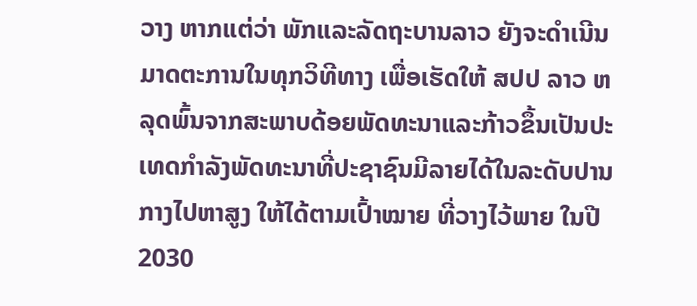ວາງ ຫາກແຕ່ວ່າ ພັກແລະລັດຖະບານລາວ ຍັງຈະດຳເນີນມາດຕະການໃນທຸກວິທີທາງ ເພື່ອເຮັດໃຫ້ ສປປ ລາວ ຫລຸດພົ້ນຈາກສະພາບດ້ອຍພັດທະນາແລະກ້າວຂຶ້ນເປັນປະເທດກຳລັງພັດທະນາທີ່ປະຊາຊົນມີລາຍໄດ້ໃນລະດັບປານກາງໄປຫາສູງ ໃຫ້ໄດ້ຕາມເປົ້າໝາຍ ທີ່ວາງໄວ້ພາຍ ໃນປີ 2030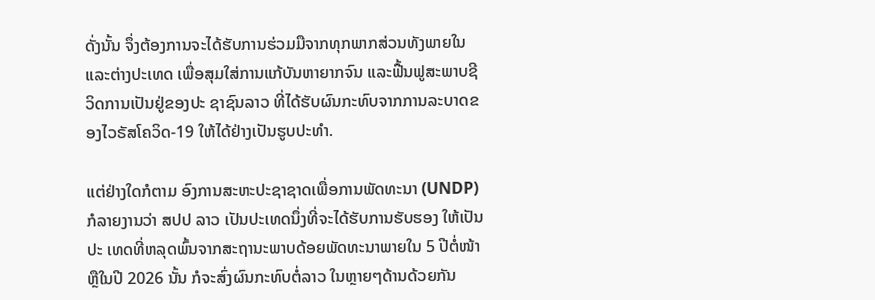ດັ່ງນັ້ນ ຈຶ່ງຕ້ອງການຈະໄດ້ຮັບການຮ່ວມມືຈາກທຸກພາກສ່ວນທັງພາຍໃນແລະຕ່າງປະເທດ ເພື່ອສຸມໃສ່ການແກ້ບັນຫາຍາກຈົນ ແລະຟື້ນຟູສະພາບຊີວິດການເປັນຢູ່ຂອງປະ ຊາຊົນລາວ ທີ່ໄດ້ຮັບຜົນກະທົບຈາກການລະບາດຂອງໄວຣັສໂຄວິດ-19 ໃຫ້ໄດ້ຢ່າງເປັນຮູບປະທຳ.

ແຕ່ຢ່າງໃດກໍຕາມ ອົງການສະຫະປະຊາຊາດເພື່ອການພັດທະນາ (UNDP) ກໍລາຍງານວ່າ ສປປ ລາວ ເປັນປະເທດນຶ່ງທີ່ຈະໄດ້ຮັບການຮັບຮອງ ໃຫ້ເປັນປະ ເທດທີ່ຫລຸດພົ້ນຈາກສະຖານະພາບດ້ອຍພັດທະນາພາຍໃນ 5 ປີຕໍ່ໜ້າ ຫຼືໃນປີ 2026 ນັ້ນ ກໍຈະສົ່ງຜົນກະທົບຕໍ່ລາວ ໃນຫຼາຍໆດ້ານດ້ວຍກັນ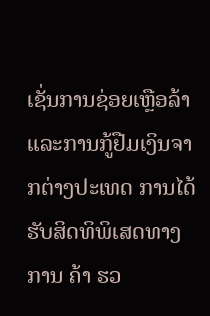ເຊັ່ນການຊ່ອຍເຫຼືອລ້າແລະການກູ້ຢືມເງິນຈາກຕ່າງປະເທດ ການໄດ້ຮັບສິດທິພິເສດທາງການ ຄ້າ ຮວ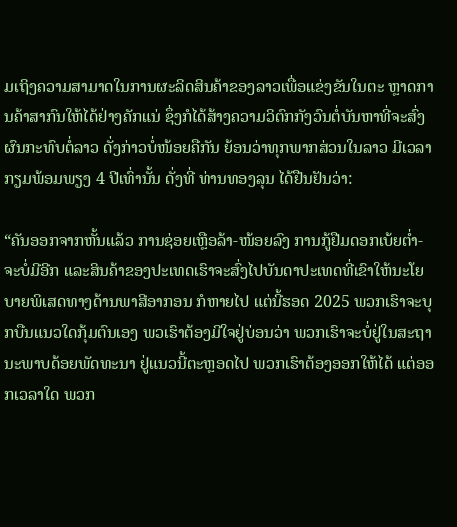ມເຖິງຄວາມສາມາດໃນການຜະລິດສິນຄ້າຂອງລາວເພື່ອແຂ່ງຂັນໃນຕະ ຫຼາດການຄ້າສາກົນໃຫ້ໄດ້ຢ່າງຄັກແນ່ ຊຶ່ງກໍໄດ້ສ້າງຄວາມວິຕົກກັງວົນຕໍ່ບັນຫາທີ່ຈະສົ່ງຜົນກະທົບຕໍ່ລາວ ດັ່ງກ່າວບໍ່ໜ້ອຍຄືກັນ ຍ້ອນວ່າທຸກພາກສ່ວນໃນລາວ ມີເວລາກຽມພ້ອມພຽງ 4 ປີເທົ່ານັ້ນ ດັ່ງທີ່ ທ່ານທອງລຸນ ໄດ້ຢືນຢັນວ່າ:

“ຄັນອອກຈາກຫັ້ນແລ້ວ ການຊ່ອຍເຫຼືອລ້າ-ໜ້ອຍລົງ ການກູ້ຢືມດອກເບ້ຍຕ່ຳ-ຈະບໍ່ມີອີກ ແລະສິນຄ້າຂອງປະເທດເຮົາຈະສົ່ງໄປບັນດາປະເທດທີ່ເຂົາໃຫ້ນະໂຍບາຍພິເສດທາງດ້ານພາສີອາກອນ ກໍຫາຍໄປ ແຕ່ນີ້ຮອດ 2025 ພວກເຮົາຈະບຸກບືນແນວໃດກຸ້ມຕົນເອງ ພວເຮົາຕ້ອງມີໃຈຢູ່ບ່ອນວ່າ ພວກເຮົາຈະບໍ່ຢູ່ໃນສະຖານະພາບດ້ອຍພັດທະນາ ຢູ່ແນວນີ້ຕະຫຼອດໄປ ພວກເຮົາຕ້ອງອອກໃຫ້ໄດ້ ແຕ່ອອກເວລາໃດ ພວກ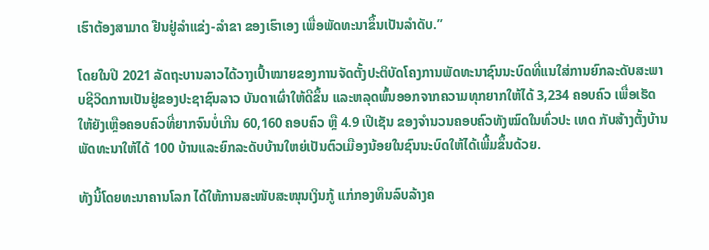ເຮົາຕ້ອງສາມາດ ຢືນຢູ່ລຳແຂ່ງ-ລຳຂາ ຂອງເຮົາເອງ ເພື່ອພັດທະນາຂຶ້ນເປັນລຳດັບ.”

ໂດຍໃນປີ 2021 ລັດຖະບານລາວໄດ້ວາງເປົ້າໝາຍຂອງການຈັດຕັ້ງປະຕິບັດໂຄງການພັດທະນາຊົນນະບົດທີ່ແນໃສ່ການຍົກລະດັບສະພາບຊີວິດການເປັນຢູ່ຂອງປະຊາຊົນລາວ ບັນດາເຜົ່າໃຫ້ດີຂຶ້ນ ແລະຫລຸດພົ້ນອອກຈາກຄວາມທຸກຍາກໃຫ້ໄດ້ 3,234 ຄອບຄົວ ເພື່ອເຮັດໃຫ້ຍັງເຫຼືອຄອບຄົວທີ່ຍາກຈົນບໍ່ເກີນ 60,160 ຄອບຄົວ ຫຼື 4.9 ເປີເຊັນ ຂອງຈຳນວນຄອບຄົວທັງໝົດໃນທົ່ວປະ ເທດ ກັບສ້າງຕັ້ງບ້ານພັດທະນາໃຫ້ໄດ້ 100 ບ້ານແລະຍົກລະດັບບ້ານໃຫຍ່ເປັນຕົວເມືອງນ້ອຍໃນຊົນນະບົດໃຫ້ໄດ້ເພີ້ມຂຶ້ນດ້ວຍ.

ທັງນີ້ໂດຍທະນາຄານໂລກ ໄດ້ໃຫ້ການສະໜັບສະໜຸນເງິນກູ້ ແກ່ກອງທຶນລົບລ້າງຄ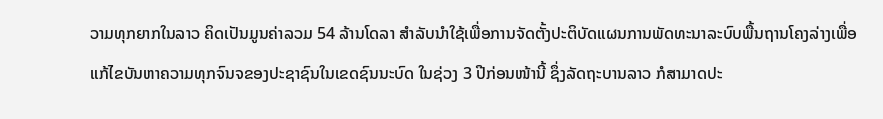ວາມທຸກຍາກໃນລາວ ຄິດເປັນມູນຄ່າລວມ 54 ລ້ານໂດລາ ສຳລັບນຳໃຊ້ເພື່ອການຈັດຕັ້ງປະຕິບັດແຜນການພັດທະນາລະບົບພື້ນຖານໂຄງລ່າງເພື່ອແກ້ໄຂບັນຫາຄວາມທຸກຈົນຈຂອງປະຊາຊົນໃນເຂດຊົນນະບົດ ໃນຊ່ວງ 3 ປີກ່ອນໜ້ານີ້ ຊຶ່ງລັດຖະບານລາວ ກໍສາມາດປະ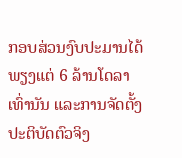ກອບສ່ວນງົບປະມານໄດ້ພຽງແຕ່ 6 ລ້ານໂດລາເທົ່ານັນ ແລະການຈັດຕັ້ງປະຕິບັດຕົວຈິງ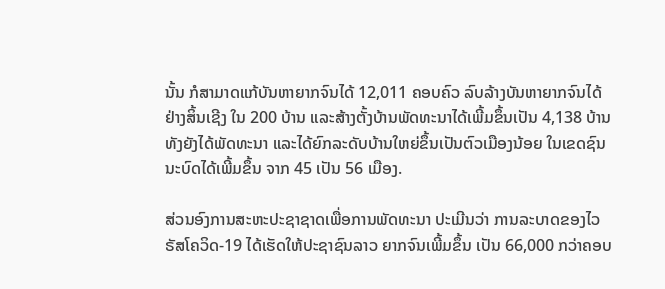ນັ້ນ ກໍສາມາດແກ້ບັນຫາຍາກຈົນໄດ້ 12,011 ຄອບຄົວ ລົບລ້າງບັນຫາຍາກຈົນໄດ້ຢ່າງສິ້ນເຊີງ ໃນ 200 ບ້ານ ແລະສ້າງຕັ້ງບ້ານພັດທະນາໄດ້ເພີ້ມຂຶ້ນເປັນ 4,138 ບ້ານ ທັງຍັງໄດ້ພັດທະນາ ແລະໄດ້ຍົກລະດັບບ້ານໃຫຍ່ຂຶ້ນເປັນຕົວເມືອງນ້ອຍ ໃນເຂດຊົນ ນະບົດໄດ້ເພີ້ມຂຶ້ນ ຈາກ 45 ເປັນ 56 ເມືອງ.

ສ່ວນອົງການສະຫະປະຊາຊາດເພື່ອການພັດທະນາ ປະເມີນວ່າ ການລະບາດຂອງໄວຣັສໂຄວິດ-19 ໄດ້ເຮັດໃຫ້ປະຊາຊົນລາວ ຍາກຈົນເພີ້ມຂຶ້ນ ເປັນ 66,000 ກວ່າຄອບ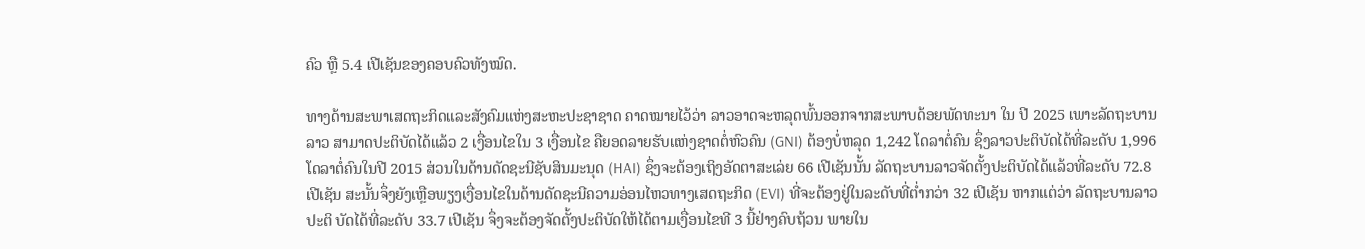ຄົວ ຫຼື 5.4 ເປີເຊັນຂອງຄອບຄົວທັງໝົດ.

ທາງດ້ານສະພາເສດຖະກິດແລະສັງຄົມແຫ່ງສະຫະປະຊາຊາດ ຄາດໝາຍໄວ້ວ່າ ລາວອາດຈະຫລຸດພົ້ນອອກຈາກສະພາບດ້ອຍພັດທະນາ ໃນ ປີ 2025 ເພາະລັດຖະບານລາວ ສາມາດປະຕິບັດໄດ້ແລ້ວ 2 ເງື່ອນໄຂໃນ 3 ເງື່ອນໄຂ ຄືຍອດລາຍຮັບແຫ່ງຊາດຕໍ່ຫົວຄົນ (GNI) ຕ້ອງບໍ່ຫລຸດ 1,242 ໂດລາຕໍ່ຄົນ ຊຶ່ງລາວປະຕິບັດໄດ້ທີ່ລະດັບ 1,996 ໂດລາຕໍ່ຄົນໃນປີ 2015 ສ່ວນໃນດ້ານດັດຊະນີຊັບສິນມະນຸດ (HAI) ຊຶ່ງຈະຕ້ອງເຖິງອັດຕາສະເລ່ຍ 66 ເປີເຊັນນັ້ນ ລັດຖະບານລາວຈັດຕັ້ງປະຕິບັດໄດ້ແລ້ວທີ່ລະດັບ 72.8 ເປີເຊັນ ສະນັ້ນຈຶ່ງຍັງເຫຼືອພຽງເງື່ອນໄຂໃນດ້ານດັດຊະນີຄວາມອ່ອນໄຫວທາງເສດຖະກິດ (EVI) ທີ່ຈະຕ້ອງຢູ່ໃນລະດັບທີ່ຕ່ຳກວ່າ 32 ເປີເຊັນ ຫາກແຕ່ວ່າ ລັດຖະບານລາວປະຕິ ບັດໄດ້ທີ່ລະດັບ 33.7 ເປີເຊັນ ຈຶ່ງຈະຕ້ອງຈັດຕັ້ງປະຕິບັດໃຫ້ໄດ້ຕາມເງື່ອນໄຂທີ 3 ນີ້ຢ່າງຄົບຖ້ວນ ພາຍໃນ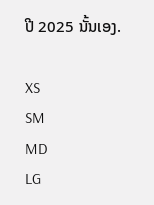ປີ 2025 ນັ້ນເອງ.

XS
SM
MD
LG